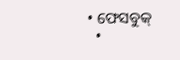• ଫେସବୁକ୍
  •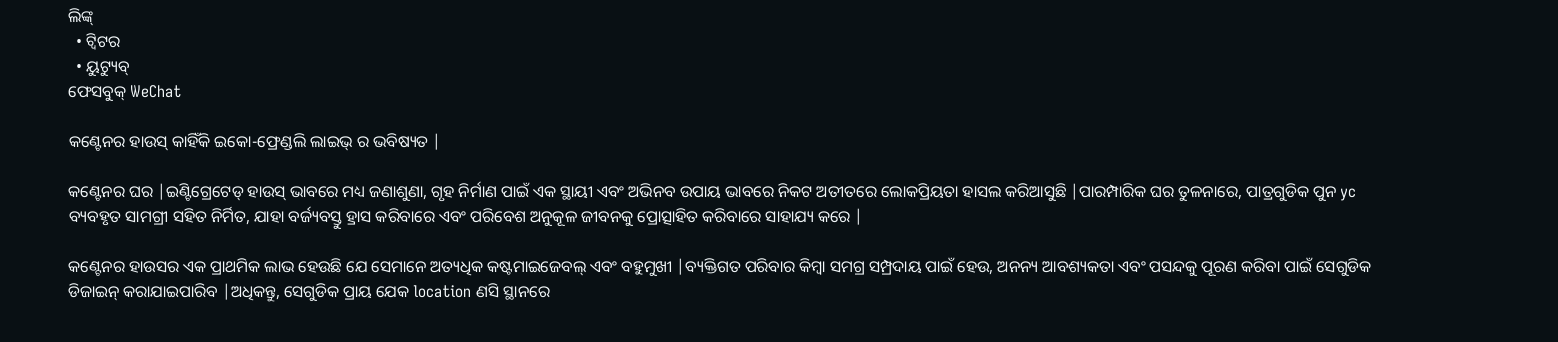ଲିଙ୍କ୍
  • ଟ୍ୱିଟର
  • ୟୁଟ୍ୟୁବ୍
ଫେସବୁକ୍ WeChat

କଣ୍ଟେନର ହାଉସ୍ କାହିଁକି ଇକୋ-ଫ୍ରେଣ୍ଡଲି ଲାଇଭ୍ ର ଭବିଷ୍ୟତ |

କଣ୍ଟେନର ଘର |ଇଣ୍ଟିଗ୍ରେଟେଡ୍ ହାଉସ୍ ଭାବରେ ମଧ୍ୟ ଜଣାଶୁଣା, ଗୃହ ନିର୍ମାଣ ପାଇଁ ଏକ ସ୍ଥାୟୀ ଏବଂ ଅଭିନବ ଉପାୟ ଭାବରେ ନିକଟ ଅତୀତରେ ଲୋକପ୍ରିୟତା ହାସଲ କରିଆସୁଛି |ପାରମ୍ପାରିକ ଘର ତୁଳନାରେ, ପାତ୍ରଗୁଡିକ ପୁନ yc ବ୍ୟବହୃତ ସାମଗ୍ରୀ ସହିତ ନିର୍ମିତ, ଯାହା ବର୍ଜ୍ୟବସ୍ତୁ ହ୍ରାସ କରିବାରେ ଏବଂ ପରିବେଶ ଅନୁକୂଳ ଜୀବନକୁ ପ୍ରୋତ୍ସାହିତ କରିବାରେ ସାହାଯ୍ୟ କରେ |

କଣ୍ଟେନର ହାଉସର ଏକ ପ୍ରାଥମିକ ଲାଭ ହେଉଛି ଯେ ସେମାନେ ଅତ୍ୟଧିକ କଷ୍ଟମାଇଜେବଲ୍ ଏବଂ ବହୁମୁଖୀ |ବ୍ୟକ୍ତିଗତ ପରିବାର କିମ୍ବା ସମଗ୍ର ସମ୍ପ୍ରଦାୟ ପାଇଁ ହେଉ, ଅନନ୍ୟ ଆବଶ୍ୟକତା ଏବଂ ପସନ୍ଦକୁ ପୂରଣ କରିବା ପାଇଁ ସେଗୁଡିକ ଡିଜାଇନ୍ କରାଯାଇପାରିବ |ଅଧିକନ୍ତୁ, ସେଗୁଡିକ ପ୍ରାୟ ଯେକ location ଣସି ସ୍ଥାନରେ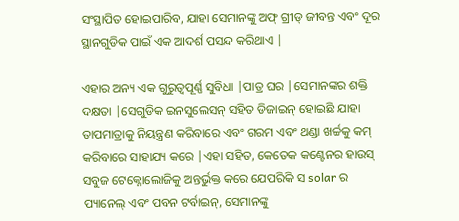ସଂସ୍ଥାପିତ ହୋଇପାରିବ, ଯାହା ସେମାନଙ୍କୁ ଅଫ୍ ଗ୍ରୀଡ୍ ଜୀବନ୍ତ ଏବଂ ଦୂର ସ୍ଥାନଗୁଡିକ ପାଇଁ ଏକ ଆଦର୍ଶ ପସନ୍ଦ କରିଥାଏ |

ଏହାର ଅନ୍ୟ ଏକ ଗୁରୁତ୍ୱପୂର୍ଣ୍ଣ ସୁବିଧା |ପାତ୍ର ଘର |ସେମାନଙ୍କର ଶକ୍ତି ଦକ୍ଷତା |ସେଗୁଡିକ ଇନସୁଲେସନ୍ ସହିତ ଡିଜାଇନ୍ ହୋଇଛି ଯାହା ତାପମାତ୍ରାକୁ ନିୟନ୍ତ୍ରଣ କରିବାରେ ଏବଂ ଗରମ ଏବଂ ଥଣ୍ଡା ଖର୍ଚ୍ଚକୁ କମ୍ କରିବାରେ ସାହାଯ୍ୟ କରେ |ଏହା ସହିତ, କେତେକ କଣ୍ଟେନର ହାଉସ୍ ସବୁଜ ଟେକ୍ନୋଲୋଜିକୁ ଅନ୍ତର୍ଭୁକ୍ତ କରେ ଯେପରିକି ସ solar ର ପ୍ୟାନେଲ୍ ଏବଂ ପବନ ଟର୍ବାଇନ୍, ସେମାନଙ୍କୁ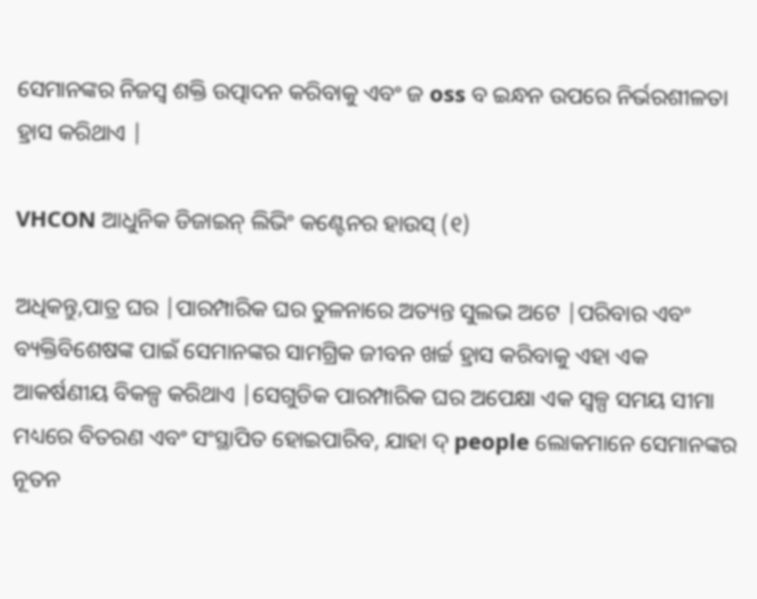ସେମାନଙ୍କର ନିଜସ୍ୱ ଶକ୍ତି ଉତ୍ପାଦନ କରିବାକୁ ଏବଂ ଜ oss ବ ଇନ୍ଧନ ଉପରେ ନିର୍ଭରଶୀଳତା ହ୍ରାସ କରିଥାଏ |

VHCON ଆଧୁନିକ ଡିଜାଇନ୍ ଲିଭିଂ କଣ୍ଟେନର ହାଉସ୍ (୧)

ଅଧିକନ୍ତୁ,ପାତ୍ର ଘର |ପାରମ୍ପାରିକ ଘର ତୁଳନାରେ ଅତ୍ୟନ୍ତ ସୁଲଭ ଅଟେ |ପରିବାର ଏବଂ ବ୍ୟକ୍ତିବିଶେଷଙ୍କ ପାଇଁ ସେମାନଙ୍କର ସାମଗ୍ରିକ ଜୀବନ ଖର୍ଚ୍ଚ ହ୍ରାସ କରିବାକୁ ଏହା ଏକ ଆକର୍ଷଣୀୟ ବିକଳ୍ପ କରିଥାଏ |ସେଗୁଡିକ ପାରମ୍ପାରିକ ଘର ଅପେକ୍ଷା ଏକ ସ୍ୱଳ୍ପ ସମୟ ସୀମା ମଧ୍ୟରେ ବିତରଣ ଏବଂ ସଂସ୍ଥାପିତ ହୋଇପାରିବ, ଯାହା ଦ୍ people ଲୋକମାନେ ସେମାନଙ୍କର ନୂତନ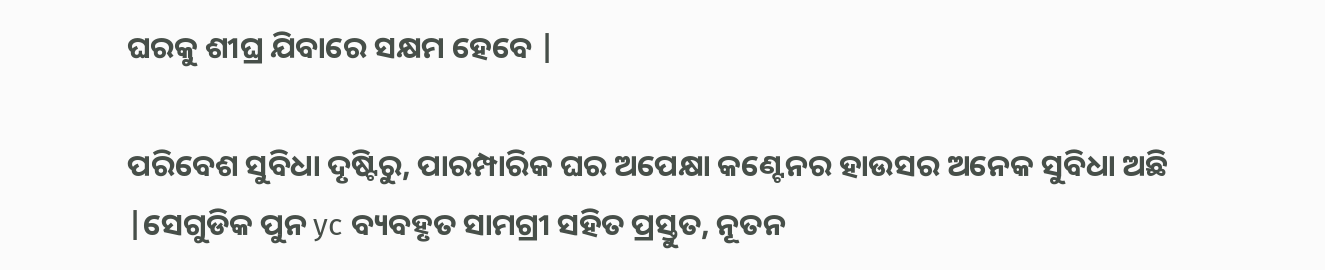ଘରକୁ ଶୀଘ୍ର ଯିବାରେ ସକ୍ଷମ ହେବେ |

ପରିବେଶ ସୁବିଧା ଦୃଷ୍ଟିରୁ, ପାରମ୍ପାରିକ ଘର ଅପେକ୍ଷା କଣ୍ଟେନର ହାଉସର ଅନେକ ସୁବିଧା ଅଛି |ସେଗୁଡିକ ପୁନ yc ବ୍ୟବହୃତ ସାମଗ୍ରୀ ସହିତ ପ୍ରସ୍ତୁତ, ନୂତନ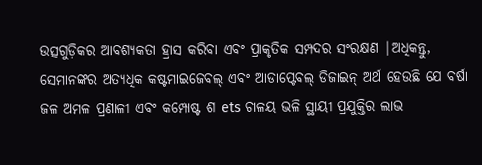ଉତ୍ସଗୁଡ଼ିକର ଆବଶ୍ୟକତା ହ୍ରାସ କରିବା ଏବଂ ପ୍ରାକୃତିକ ସମ୍ପଦର ସଂରକ୍ଷଣ |ଅଧିକନ୍ତୁ, ସେମାନଙ୍କର ଅତ୍ୟଧିକ କଷ୍ଟମାଇଜେବଲ୍ ଏବଂ ଆଡାପ୍ଟେବଲ୍ ଡିଜାଇନ୍ ଅର୍ଥ ହେଉଛି ଯେ ବର୍ଷା ଜଳ ଅମଳ ପ୍ରଣାଳୀ ଏବଂ କମ୍ପୋଷ୍ଟ ଶ ets ଚାଳୟ ଭଳି ସ୍ଥାୟୀ ପ୍ରଯୁକ୍ତିର ଲାଭ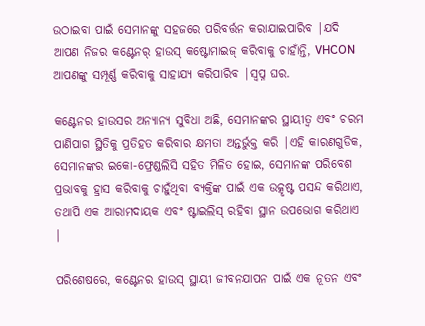ଉଠାଇବା ପାଇଁ ସେମାନଙ୍କୁ ସହଜରେ ପରିବର୍ତ୍ତନ କରାଯାଇପାରିବ |ଯଦି ଆପଣ ନିଜର କଣ୍ଟେନର୍ ହାଉସ୍ କଷ୍ଟୋମାଇଜ୍ କରିବାକୁ ଚାହାଁନ୍ତି, VHCON ଆପଣଙ୍କୁ ସମ୍ପୂର୍ଣ୍ଣ କରିବାକୁ ସାହାଯ୍ୟ କରିପାରିବ |ସ୍ୱପ୍ନ ଘର.

କଣ୍ଟେନର ହାଉସର ଅନ୍ୟାନ୍ୟ ସୁବିଧା ଅଛି, ସେମାନଙ୍କର ସ୍ଥାୟୀତ୍ୱ ଏବଂ ଚରମ ପାଣିପାଗ ସ୍ଥିତିକୁ ପ୍ରତିହତ କରିବାର କ୍ଷମତା ଅନ୍ତର୍ଭୁକ୍ତ କରି |ଏହି କାରଣଗୁଡିକ, ସେମାନଙ୍କର ଇକୋ-ଫ୍ରେଣ୍ଡଲିସି ସହିତ ମିଳିତ ହୋଇ, ସେମାନଙ୍କ ପରିବେଶ ପ୍ରଭାବକୁ ହ୍ରାସ କରିବାକୁ ଚାହୁଁଥିବା ବ୍ୟକ୍ତିଙ୍କ ପାଇଁ ଏକ ଉତ୍କୃଷ୍ଟ ପସନ୍ଦ କରିଥାଏ, ତଥାପି ଏକ ଆରାମଦାୟକ ଏବଂ ଷ୍ଟାଇଲିସ୍ ରହିବା ସ୍ଥାନ ଉପଭୋଗ କରିଥାଏ |

ପରିଶେଷରେ, କଣ୍ଟେନର ହାଉସ୍ ସ୍ଥାୟୀ ଜୀବନଯାପନ ପାଇଁ ଏକ ନୂତନ ଏବଂ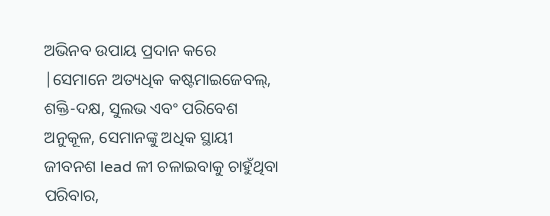ଅଭିନବ ଉପାୟ ପ୍ରଦାନ କରେ |ସେମାନେ ଅତ୍ୟଧିକ କଷ୍ଟମାଇଜେବଲ୍, ଶକ୍ତି-ଦକ୍ଷ, ସୁଲଭ ଏବଂ ପରିବେଶ ଅନୁକୂଳ, ସେମାନଙ୍କୁ ଅଧିକ ସ୍ଥାୟୀ ଜୀବନଶ lead ଳୀ ଚଳାଇବାକୁ ଚାହୁଁଥିବା ପରିବାର,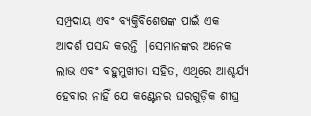ସମ୍ପ୍ରଦାୟ ଏବଂ ବ୍ୟକ୍ତିବିଶେଷଙ୍କ ପାଇଁ ଏକ ଆଦର୍ଶ ପସନ୍ଦ କରନ୍ତି |ସେମାନଙ୍କର ଅନେକ ଲାଭ ଏବଂ ବହୁମୁଖୀତା ସହିତ, ଏଥିରେ ଆଶ୍ଚର୍ଯ୍ୟ ହେବାର ନାହିଁ ଯେ କଣ୍ଟେନର ଘରଗୁଡ଼ିକ ଶୀଘ୍ର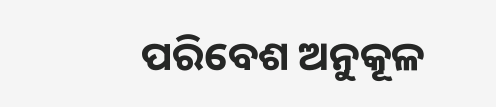ପରିବେଶ ଅନୁକୂଳ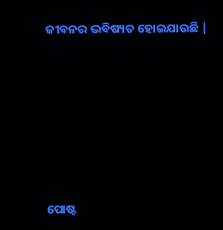ଜୀବନର ଭବିଷ୍ୟତ ହୋଇଯାଉଛି |






ପୋଷ୍ଟ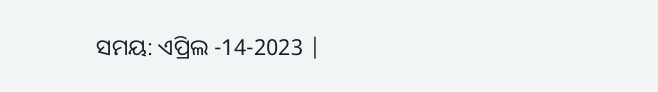ସମୟ: ଏପ୍ରିଲ -14-2023 |